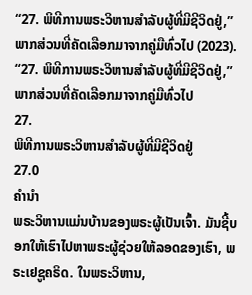“27. ພິທີການພຣະວິຫານສຳລັບຜູ້ທີ່ມີຊີວິດຢູ່,” ພາກສ່ວນທີ່ຄັດເລືອກມາຈາກຄູ່ມືທົ່ວໄປ (2023).
“27. ພິທີການພຣະວິຫານສຳລັບຜູ້ທີ່ມີຊີວິດຢູ່,” ພາກສ່ວນທີ່ຄັດເລືອກມາຈາກຄູ່ມືທົ່ວໄປ
27.
ພິທີການພຣະວິຫານສຳລັບຜູ້ທີ່ມີຊີວິດຢູ່
27.0
ຄຳນຳ
ພຣະວິຫານແມ່ນບ້ານຂອງພຣະຜູ້ເປັນເຈົ້າ. ມັນຊີ້ບອກໃຫ້ເຮົາໄປຫາພຣະຜູ້ຊ່ວຍໃຫ້ລອດຂອງເຮົາ, ພຣະເຢຊູຄຣິດ. ໃນພຣະວິຫານ,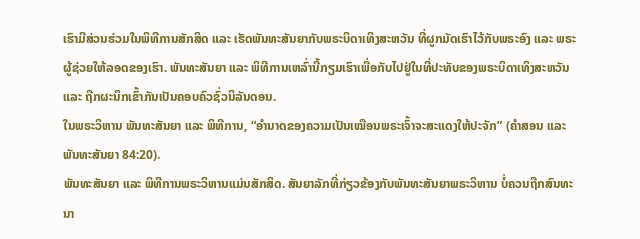ເຮົາມີສ່ວນຮ່ວມໃນພິທີການສັກສິດ ແລະ ເຮັດພັນທະສັນຍາກັບພຣະບິດາເທິງສະຫວັນ ທີ່ຜູກມັດເຮົາໄວ້ກັບພຣະອົງ ແລະ ພຣະຜູ້ຊ່ວຍໃຫ້ລອດຂອງເຮົາ. ພັນທະສັນຍາ ແລະ ພິທີການເຫລົ່ານີ້ກຽມເຮົາເພື່ອກັບໄປຢູ່ໃນທີ່ປະທັບຂອງພຣະບິດາເທິງສະຫວັນ ແລະ ຖືກຜະນຶກເຂົ້າກັນເປັນຄອບຄົວຊົ່ວນິລັນດອນ.
ໃນພຣະວິຫານ ພັນທະສັນຍາ ແລະ ພິທີການ, “ອຳນາດຂອງຄວາມເປັນເໝືອນພຣະເຈົ້າຈະສະແດງໃຫ້ປະຈັກ” (ຄຳສອນ ແລະ ພັນທະສັນຍາ 84:20).
ພັນທະສັນຍາ ແລະ ພິທີການພຣະວິຫານແມ່ນສັກສິດ. ສັນຍາລັກທີ່ກ່ຽວຂ້ອງກັບພັນທະສັນຍາພຣະວິຫານ ບໍ່ຄວນຖືກສົນທະນາ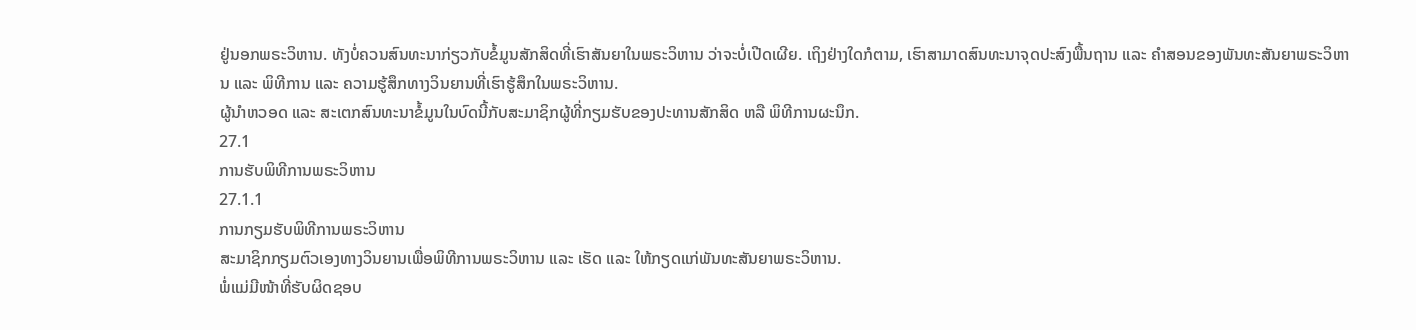ຢູ່ນອກພຣະວິຫານ. ທັງບໍ່ຄວນສົນທະນາກ່ຽວກັບຂໍ້ມູນສັກສິດທີ່ເຮົາສັນຍາໃນພຣະວິຫານ ວ່າຈະບໍ່ເປີດເຜີຍ. ເຖິງຢ່າງໃດກໍຕາມ, ເຮົາສາມາດສົນທະນາຈຸດປະສົງພື້ນຖານ ແລະ ຄຳສອນຂອງພັນທະສັນຍາພຣະວິຫານ ແລະ ພິທີການ ແລະ ຄວາມຮູ້ສຶກທາງວິນຍານທີ່ເຮົາຮູ້ສຶກໃນພຣະວິຫານ.
ຜູ້ນຳຫວອດ ແລະ ສະເຕກສົນທະນາຂໍ້ມູນໃນບົດນີ້ກັບສະມາຊິກຜູ້ທີ່ກຽມຮັບຂອງປະທານສັກສິດ ຫລື ພິທີການຜະນຶກ.
27.1
ການຮັບພິທີການພຣະວິຫານ
27.1.1
ການກຽມຮັບພິທີການພຣະວິຫານ
ສະມາຊິກກຽມຕົວເອງທາງວິນຍານເພື່ອພິທີການພຣະວິຫານ ແລະ ເຮັດ ແລະ ໃຫ້ກຽດແກ່ພັນທະສັນຍາພຣະວິຫານ.
ພໍ່ແມ່ມີໜ້າທີ່ຮັບຜິດຊອບ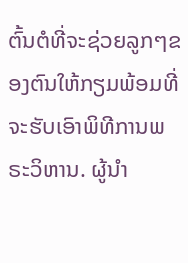ຕົ້ນຕໍທີ່ຈະຊ່ວຍລູກໆຂອງຕົນໃຫ້ກຽມພ້ອມທີ່ຈະຮັບເອົາພິທີການພຣະວິຫານ. ຜູ້ນຳ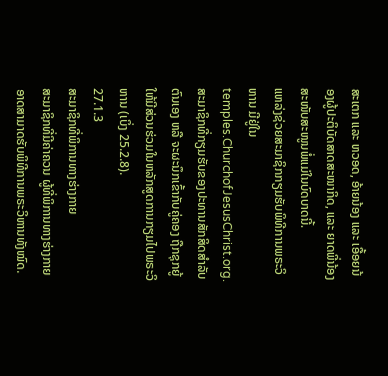ສະເຕກ ແລະ ຫວອດ, ອ້າຍນ້ອງ ແລະ ເອື້ອຍນ້ອງຜູ້ປະຕິບັດສາດສະໜາກິດ, ແລະ ຍາດພີ່ນ້ອງສະໜັບສະໜູນພໍ່ແມ່ໃນບົດບາດນີ້.
ແຫລ່ງຊ່ວຍສະມາຊິກກຽມຮັບພິທີການພຣະວິຫານ ມີຢູ່ໃນ temples.ChurchofJesusChrist.org.
ສະມາຊິກທີ່ກຽມຮັບຂອງປະທານສັກສິດສຳລັບຕົນເອງ ຫລື ຈະຜະນຶກເຂົ້າກັບຄູ່ຄອງ ຖືກຊຸກຍູ້ໃຫ້ມີສ່ວນຮ່ວມໃນຫລັກສູດການກຽມໄປພຣະວິຫານ (ເບິ່ງ 25.2.8).
27.1.3
ສະມາຊິກທີ່ພິການທາງຮ່າງກາຍ
ສະມາຊິກທີ່ມີຄ່າຄວນ ຜູ້ທີ່ພິການທາງຮ່າງກາຍ ອາດສາມາດຮັບພິທີການພຣະວິຫານທັງໝົດ.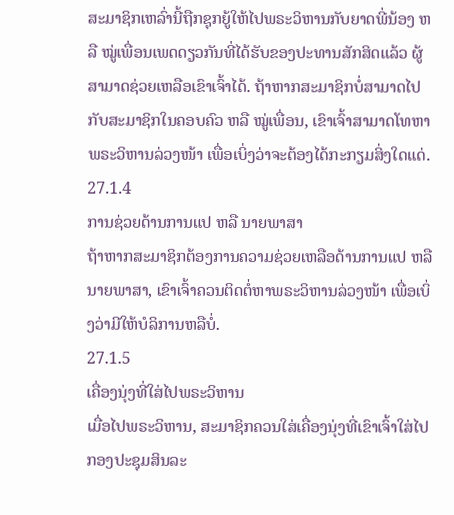ສະມາຊິກເຫລົ່ານີ້ຖືກຊຸກຍູ້ໃຫ້ໄປພຣະວິຫານກັບຍາດພີ່ນ້ອງ ຫລື ໝູ່ເພື່ອນເພດດຽວກັນທີ່ໄດ້ຮັບຂອງປະທານສັກສິດແລ້ວ ຜູ້ສາມາດຊ່ວຍເຫລືອເຂົາເຈົ້າໄດ້. ຖ້າຫາກສະມາຊິກບໍ່ສາມາດໄປກັບສະມາຊິກໃນຄອບຄົວ ຫລື ໝູ່ເພື່ອນ, ເຂົາເຈົ້າສາມາດໂທຫາພຣະວິຫານລ່ວງໜ້າ ເພື່ອເບິ່ງວ່າຈະຕ້ອງໄດ້ກະກຽມສິ່ງໃດແດ່.
27.1.4
ການຊ່ວຍດ້ານການແປ ຫລື ນາຍພາສາ
ຖ້າຫາກສະມາຊິກຕ້ອງການຄວາມຊ່ວຍເຫລືອດ້ານການແປ ຫລື ນາຍພາສາ, ເຂົາເຈົ້າຄວນຕິດຕໍ່ຫາພຣະວິຫານລ່ວງໜ້າ ເພື່ອເບິ່ງວ່າມີໃຫ້ບໍລິການຫລືບໍ່.
27.1.5
ເຄື່ອງນຸ່ງທີ່ໃສ່ໄປພຣະວິຫານ
ເມື່ອໄປພຣະວິຫານ, ສະມາຊິກຄວນໃສ່ເຄື່ອງນຸ່ງທີ່ເຂົາເຈົ້າໃສ່ໄປກອງປະຊຸມສິນລະ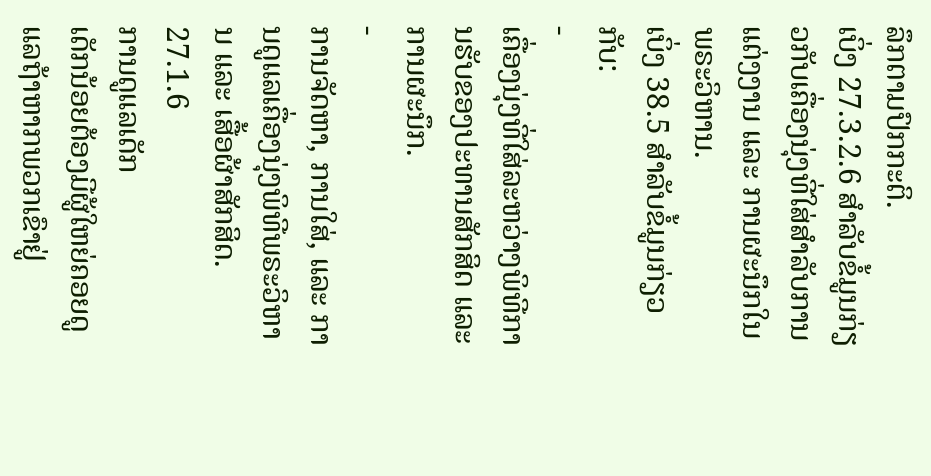ລຶກຕາມປົກກະຕິ.
ເບິ່ງ 27.3.2.6 ສຳລັບຂໍ້ມູນກ່ຽວກັບເຄື່ອງນຸ່ງທີ່ໃສ່ສຳລັບການແຕ່ງງານ ແລະ ການຜະນຶກໃນພຣະວິຫານ.
ເບິ່ງ 38.5 ສຳລັບຂໍ້ມູນກ່ຽວກັບ:
-
ເຄື່ອງນຸ່ງທີ່ໃສ່ລະຫວ່າງພິທີການຮັບຂອງປະທານສັກສິດ ແລະ ການຜະນຶກ.
-
ການຈັດຫາ, ການໃສ່, ແລະ ການດູແລເຄື່ອງນຸ່ງພິທີພຣະວິຫານ ແລະ ເສື້ອຜ້າສັກສິດ.
27.1.6
ການດູແລເດັກ
ເດັກນ້ອຍຕ້ອງມີຜູ້ໃຫຍ່ຄອຍດູແລຖ້າຫາກພວກເຂົາຢູ່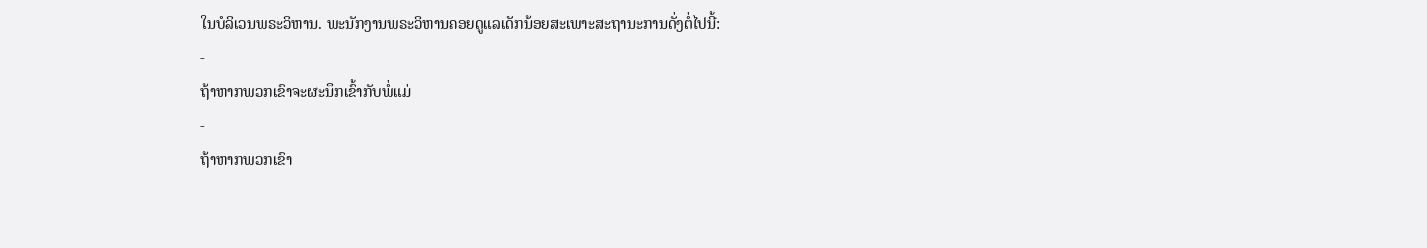ໃນບໍລິເວນພຣະວິຫານ. ພະນັກງານພຣະວິຫານຄອຍດູແລເດັກນ້ອຍສະເພາະສະຖານະການດັ່ງຕໍ່ໄປນີ້:
-
ຖ້າຫາກພວກເຂົາຈະຜະນຶກເຂົ້າກັບພໍ່ແມ່
-
ຖ້າຫາກພວກເຂົາ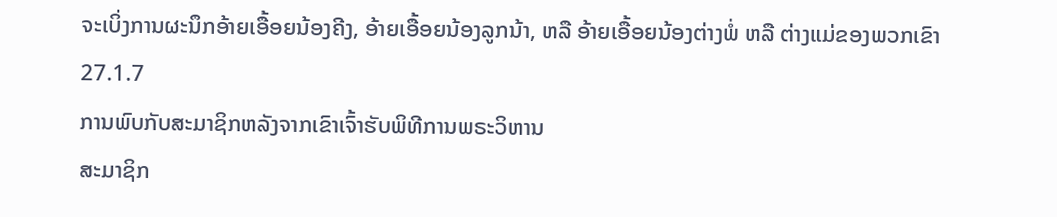ຈະເບິ່ງການຜະນຶກອ້າຍເອື້ອຍນ້ອງຄີງ, ອ້າຍເອື້ອຍນ້ອງລູກນ້າ, ຫລື ອ້າຍເອື້ອຍນ້ອງຕ່າງພໍ່ ຫລື ຕ່າງແມ່ຂອງພວກເຂົາ
27.1.7
ການພົບກັບສະມາຊິກຫລັງຈາກເຂົາເຈົ້າຮັບພິທີການພຣະວິຫານ
ສະມາຊິກ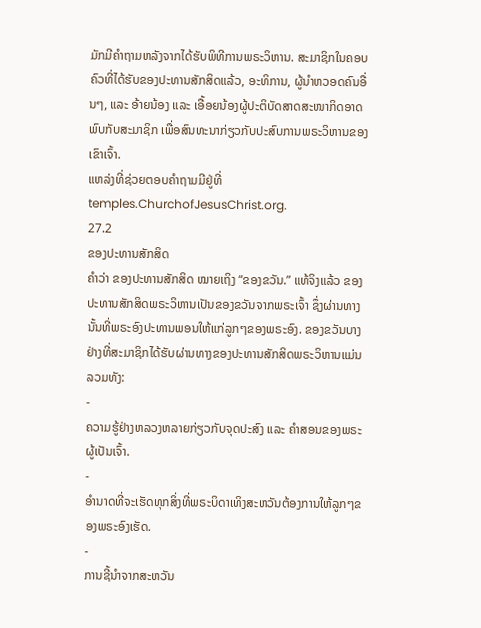ມັກມີຄຳຖາມຫລັງຈາກໄດ້ຮັບພິທີການພຣະວິຫານ. ສະມາຊິກໃນຄອບຄົວທີ່ໄດ້ຮັບຂອງປະທານສັກສິດແລ້ວ, ອະທິການ, ຜູ້ນຳຫວອດຄົນອື່ນໆ, ແລະ ອ້າຍນ້ອງ ແລະ ເອື້ອຍນ້ອງຜູ້ປະຕິບັດສາດສະໜາກິດອາດພົບກັບສະມາຊິກ ເພື່ອສົນທະນາກ່ຽວກັບປະສົບການພຣະວິຫານຂອງເຂົາເຈົ້າ.
ແຫລ່ງທີ່ຊ່ວຍຕອບຄຳຖາມມີຢູ່ທີ່ temples.ChurchofJesusChrist.org.
27.2
ຂອງປະທານສັກສິດ
ຄຳວ່າ ຂອງປະທານສັກສິດ ໝາຍເຖິງ “ຂອງຂວັນ.” ແທ້ຈິງແລ້ວ ຂອງປະທານສັກສິດພຣະວິຫານເປັນຂອງຂວັນຈາກພຣະເຈົ້າ ຊຶ່ງຜ່ານທາງນັ້ນທີ່ພຣະອົງປະທານພອນໃຫ້ແກ່ລູກໆຂອງພຣະອົງ. ຂອງຂວັນບາງຢ່າງທີ່ສະມາຊິກໄດ້ຮັບຜ່ານທາງຂອງປະທານສັກສິດພຣະວິຫານແມ່ນລວມທັງ:
-
ຄວາມຮູ້ຢ່າງຫລວງຫລາຍກ່ຽວກັບຈຸດປະສົງ ແລະ ຄຳສອນຂອງພຣະຜູ້ເປັນເຈົ້າ.
-
ອຳນາດທີ່ຈະເຮັດທຸກສິ່ງທີ່ພຣະບິດາເທິງສະຫວັນຕ້ອງການໃຫ້ລູກໆຂອງພຣະອົງເຮັດ.
-
ການຊີ້ນຳຈາກສະຫວັນ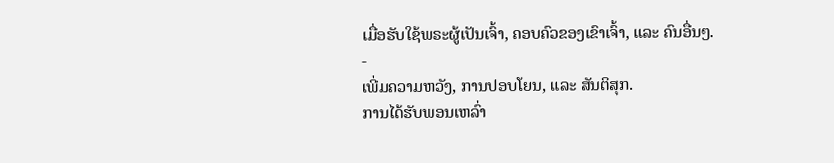ເມື່ອຮັບໃຊ້ພຣະຜູ້ເປັນເຈົ້າ, ຄອບຄົວຂອງເຂົາເຈົ້າ, ແລະ ຄົນອື່ນໆ.
-
ເພີ່ມຄວາມຫວັງ, ການປອບໂຍນ, ແລະ ສັນຕິສຸກ.
ການໄດ້ຮັບພອນເຫລົ່າ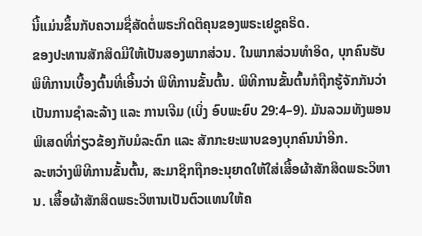ນີ້ແມ່ນຂຶ້ນກັບຄວາມຊື່ສັດຕໍ່ພຣະກິດຕິຄຸນຂອງພຣະເຢຊູຄຣິດ.
ຂອງປະທານສັກສິດມີໃຫ້ເປັນສອງພາກສ່ວນ. ໃນພາກສ່ວນທຳອິດ, ບຸກຄົນຮັບພິທີການເບື້ອງຕົ້ນທີ່ເອີ້ນວ່າ ພິທີການຂັ້ນຕົ້ນ. ພິທີການຂັ້ນຕົ້ນກໍຖືກຮູ້ຈັກກັນວ່າເປັນການຊຳລະລ້າງ ແລະ ການເຈີມ (ເບິ່ງ ອົບພະຍົບ 29:4–9). ມັນລວມທັງພອນພິເສດທີ່ກ່ຽວຂ້ອງກັບມໍລະດົກ ແລະ ສັກກະຍະພາບຂອງບຸກຄົນນຳອີກ.
ລະຫວ່າງພິທີການຂັ້ນຕົ້ນ, ສະມາຊິກຖືກອະນຸຍາດໃຫ້ໃສ່ເສື້ອຜ້າສັກສິດພຣະວິຫານ. ເສື້ອຜ້າສັກສິດພຣະວິຫານເປັນຕົວແທນໃຫ້ຄ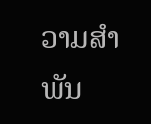ວາມສຳພັນ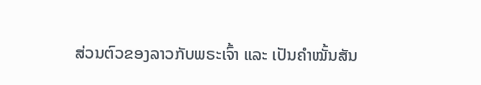ສ່ວນຕົວຂອງລາວກັບພຣະເຈົ້າ ແລະ ເປັນຄຳໝັ້ນສັນ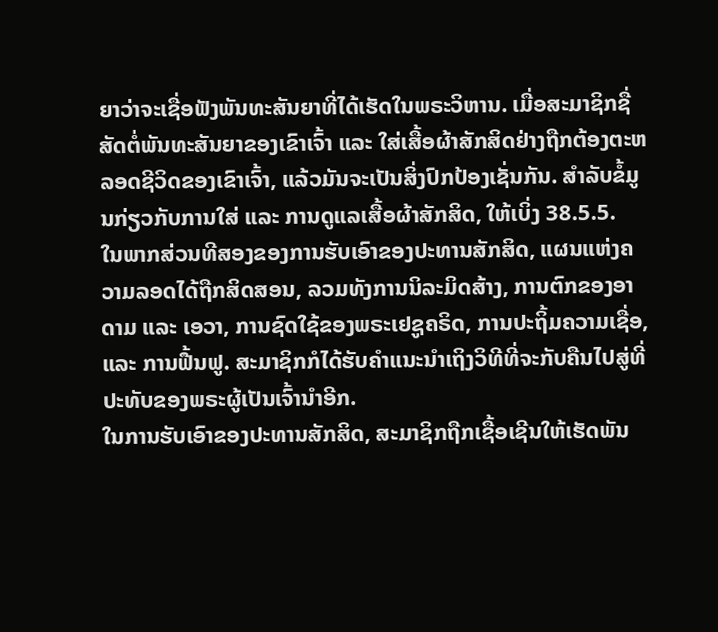ຍາວ່າຈະເຊື່ອຟັງພັນທະສັນຍາທີ່ໄດ້ເຮັດໃນພຣະວິຫານ. ເມື່ອສະມາຊິກຊື່ສັດຕໍ່ພັນທະສັນຍາຂອງເຂົາເຈົ້າ ແລະ ໃສ່ເສື້ອຜ້າສັກສິດຢ່າງຖືກຕ້ອງຕະຫລອດຊີວິດຂອງເຂົາເຈົ້າ, ແລ້ວມັນຈະເປັນສິ່ງປົກປ້ອງເຊັ່ນກັນ. ສຳລັບຂໍ້ມູນກ່ຽວກັບການໃສ່ ແລະ ການດູແລເສື້ອຜ້າສັກສິດ, ໃຫ້ເບິ່ງ 38.5.5.
ໃນພາກສ່ວນທີສອງຂອງການຮັບເອົາຂອງປະທານສັກສິດ, ແຜນແຫ່ງຄວາມລອດໄດ້ຖືກສິດສອນ, ລວມທັງການນິລະມິດສ້າງ, ການຕົກຂອງອາດາມ ແລະ ເອວາ, ການຊົດໃຊ້ຂອງພຣະເຢຊູຄຣິດ, ການປະຖິ້ມຄວາມເຊື່ອ, ແລະ ການຟື້ນຟູ. ສະມາຊິກກໍໄດ້ຮັບຄຳແນະນຳເຖິງວິທີທີ່ຈະກັບຄືນໄປສູ່ທີ່ປະທັບຂອງພຣະຜູ້ເປັນເຈົ້ານຳອີກ.
ໃນການຮັບເອົາຂອງປະທານສັກສິດ, ສະມາຊິກຖືກເຊື້ອເຊີນໃຫ້ເຮັດພັນ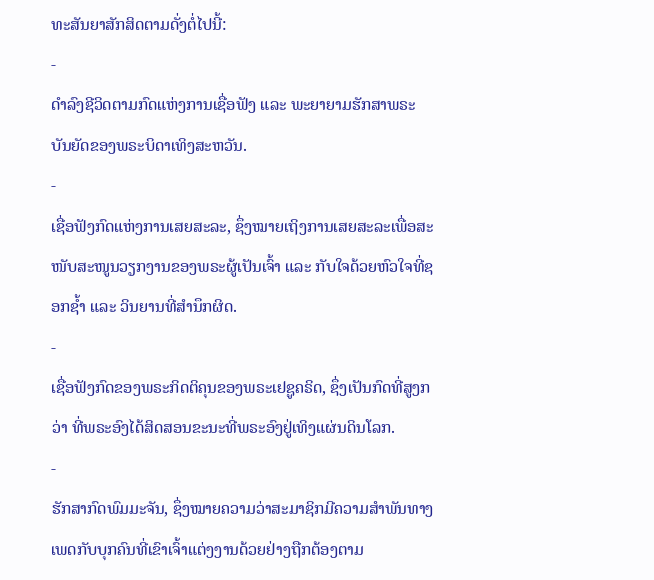ທະສັນຍາສັກສິດຕາມດັ່ງຕໍ່ໄປນີ້:
-
ດຳລົງຊີວິດຕາມກົດແຫ່ງການເຊື່ອຟັງ ແລະ ພະຍາຍາມຮັກສາພຣະບັນຍັດຂອງພຣະບິດາເທິງສະຫວັນ.
-
ເຊື່ອຟັງກົດແຫ່ງການເສຍສະລະ, ຊຶ່ງໝາຍເຖິງການເສຍສະລະເພື່ອສະໜັບສະໜູນວຽກງານຂອງພຣະຜູ້ເປັນເຈົ້າ ແລະ ກັບໃຈດ້ວຍຫົວໃຈທີ່ຊອກຊ້ຳ ແລະ ວິນຍານທີ່ສຳນຶກຜິດ.
-
ເຊື່ອຟັງກົດຂອງພຣະກິດຕິຄຸນຂອງພຣະເຢຊູຄຣິດ, ຊຶ່ງເປັນກົດທີ່ສູງກວ່າ ທີ່ພຣະອົງໄດ້ສິດສອນຂະນະທີ່ພຣະອົງຢູ່ເທິງແຜ່ນດິນໂລກ.
-
ຮັກສາກົດພົມມະຈັນ, ຊຶ່ງໝາຍຄວາມວ່າສະມາຊິກມີຄວາມສຳພັນທາງເພດກັບບຸກຄົນທີ່ເຂົາເຈົ້າແຕ່ງງານດ້ວຍຢ່າງຖືກຕ້ອງຕາມ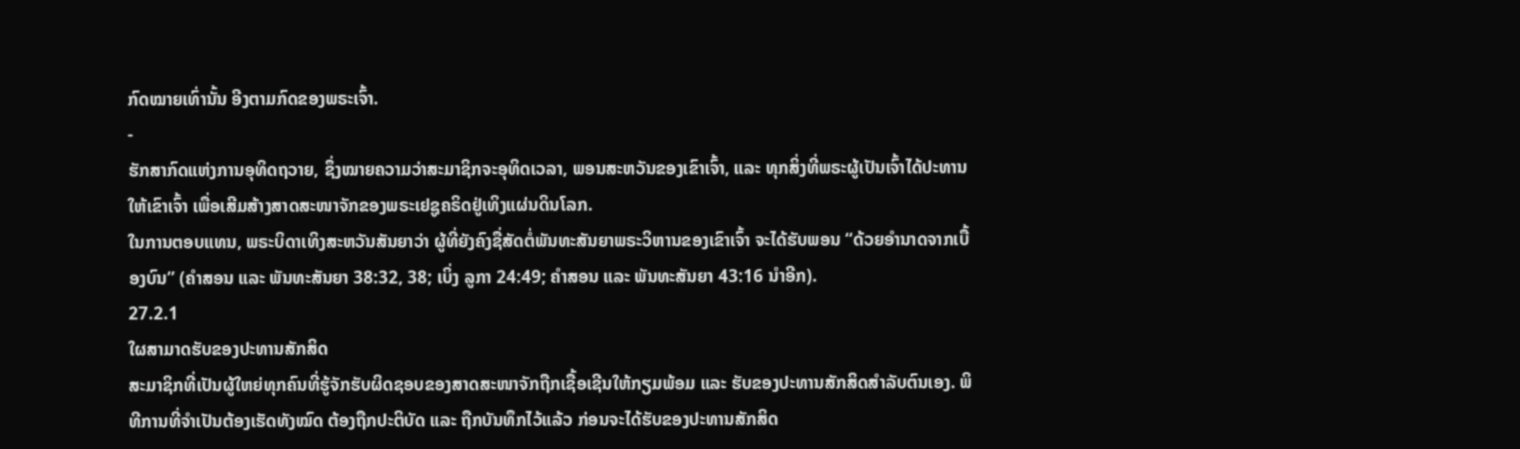ກົດໝາຍເທົ່ານັ້ນ ອີງຕາມກົດຂອງພຣະເຈົ້າ.
-
ຮັກສາກົດແຫ່ງການອຸທິດຖວາຍ, ຊຶ່ງໝາຍຄວາມວ່າສະມາຊິກຈະອຸທິດເວລາ, ພອນສະຫວັນຂອງເຂົາເຈົ້າ, ແລະ ທຸກສິ່ງທີ່ພຣະຜູ້ເປັນເຈົ້າໄດ້ປະທານໃຫ້ເຂົາເຈົ້າ ເພື່ອເສີມສ້າງສາດສະໜາຈັກຂອງພຣະເຢຊູຄຣິດຢູ່ເທິງແຜ່ນດິນໂລກ.
ໃນການຕອບແທນ, ພຣະບິດາເທິງສະຫວັນສັນຍາວ່າ ຜູ້ທີ່ຍັງຄົງຊື່ສັດຕໍ່ພັນທະສັນຍາພຣະວິຫານຂອງເຂົາເຈົ້າ ຈະໄດ້ຮັບພອນ “ດ້ວຍອຳນາດຈາກເບື້ອງບົນ” (ຄຳສອນ ແລະ ພັນທະສັນຍາ 38:32, 38; ເບິ່ງ ລູກາ 24:49; ຄຳສອນ ແລະ ພັນທະສັນຍາ 43:16 ນຳອີກ).
27.2.1
ໃຜສາມາດຮັບຂອງປະທານສັກສິດ
ສະມາຊິກທີ່ເປັນຜູ້ໃຫຍ່ທຸກຄົນທີ່ຮູ້ຈັກຮັບຜິດຊອບຂອງສາດສະໜາຈັກຖືກເຊື້ອເຊີນໃຫ້ກຽມພ້ອມ ແລະ ຮັບຂອງປະທານສັກສິດສຳລັບຕົນເອງ. ພິທີການທີ່ຈຳເປັນຕ້ອງເຮັດທັງໝົດ ຕ້ອງຖືກປະຕິບັດ ແລະ ຖືກບັນທຶກໄວ້ແລ້ວ ກ່ອນຈະໄດ້ຮັບຂອງປະທານສັກສິດ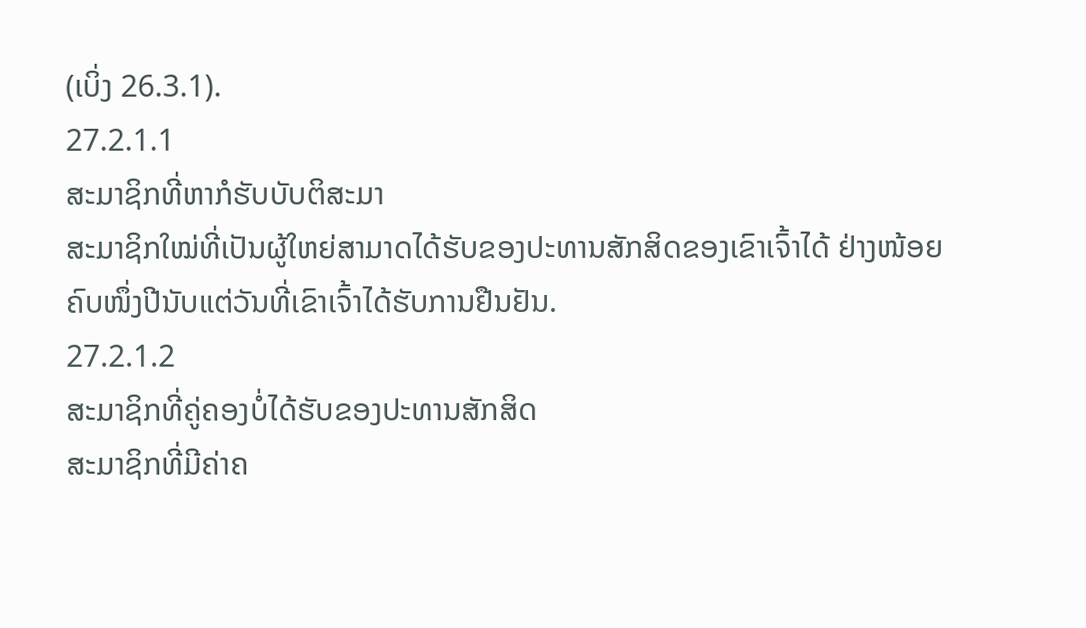(ເບິ່ງ 26.3.1).
27.2.1.1
ສະມາຊິກທີ່ຫາກໍຮັບບັບຕິສະມາ
ສະມາຊິກໃໝ່ທີ່ເປັນຜູ້ໃຫຍ່ສາມາດໄດ້ຮັບຂອງປະທານສັກສິດຂອງເຂົາເຈົ້າໄດ້ ຢ່າງໜ້ອຍຄົບໜຶ່ງປີນັບແຕ່ວັນທີ່ເຂົາເຈົ້າໄດ້ຮັບການຢືນຢັນ.
27.2.1.2
ສະມາຊິກທີ່ຄູ່ຄອງບໍ່ໄດ້ຮັບຂອງປະທານສັກສິດ
ສະມາຊິກທີ່ມີຄ່າຄ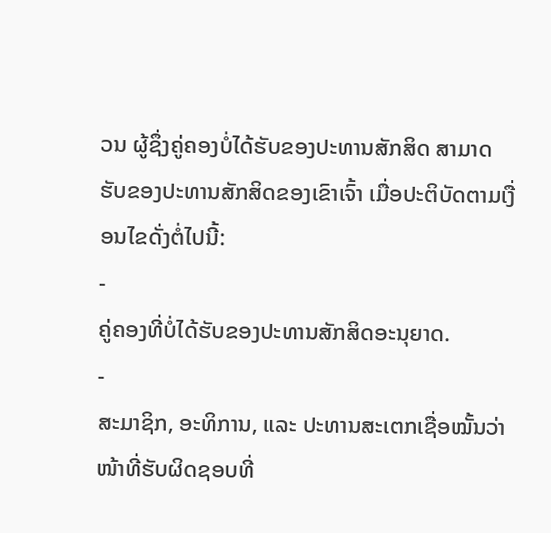ວນ ຜູ້ຊຶ່ງຄູ່ຄອງບໍ່ໄດ້ຮັບຂອງປະທານສັກສິດ ສາມາດຮັບຂອງປະທານສັກສິດຂອງເຂົາເຈົ້າ ເມື່ອປະຕິບັດຕາມເງື່ອນໄຂດັ່ງຕໍ່ໄປນີ້:
-
ຄູ່ຄອງທີ່ບໍ່ໄດ້ຮັບຂອງປະທານສັກສິດອະນຸຍາດ.
-
ສະມາຊິກ, ອະທິການ, ແລະ ປະທານສະເຕກເຊື່ອໝັ້ນວ່າ ໜ້າທີ່ຮັບຜິດຊອບທີ່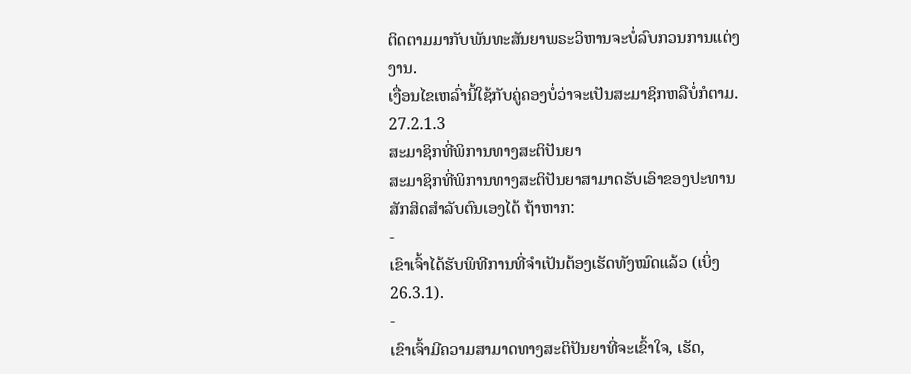ຕິດຕາມມາກັບພັນທະສັນຍາພຣະວິຫານຈະບໍ່ລົບກວນການແຕ່ງງານ.
ເງື່ອນໄຂເຫລົ່ານີ້ໃຊ້ກັບຄູ່ຄອງບໍ່ວ່າຈະເປັນສະມາຊິກຫລືບໍ່ກໍຕາມ.
27.2.1.3
ສະມາຊິກທີ່ພິການທາງສະຕິປັນຍາ
ສະມາຊິກທີ່ພິການທາງສະຕິປັນຍາສາມາດຮັບເອົາຂອງປະທານສັກສິດສຳລັບຕົນເອງໄດ້ ຖ້າຫາກ:
-
ເຂົາເຈົ້າໄດ້ຮັບພິທີການທີ່ຈຳເປັນຕ້ອງເຮັດທັງໝົດແລ້ວ (ເບິ່ງ 26.3.1).
-
ເຂົາເຈົ້າມີຄວາມສາມາດທາງສະຕິປັນຍາທີ່ຈະເຂົ້າໃຈ, ເຮັດ,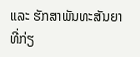ແລະ ຮັກສາພັນທະສັນຍາທີ່ກ່ຽ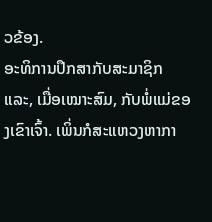ວຂ້ອງ.
ອະທິການປຶກສາກັບສະມາຊິກ ແລະ, ເມື່ອເໝາະສົມ, ກັບພໍ່ແມ່ຂອງເຂົາເຈົ້າ. ເພິ່ນກໍສະແຫວງຫາກາ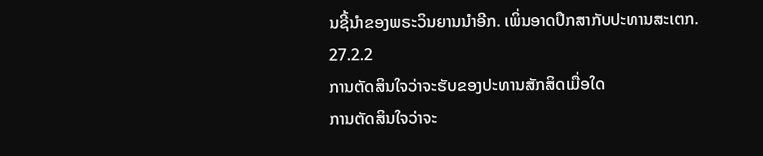ນຊີ້ນຳຂອງພຣະວິນຍານນຳອີກ. ເພິ່ນອາດປຶກສາກັບປະທານສະເຕກ.
27.2.2
ການຕັດສິນໃຈວ່າຈະຮັບຂອງປະທານສັກສິດເມື່ອໃດ
ການຕັດສິນໃຈວ່າຈະ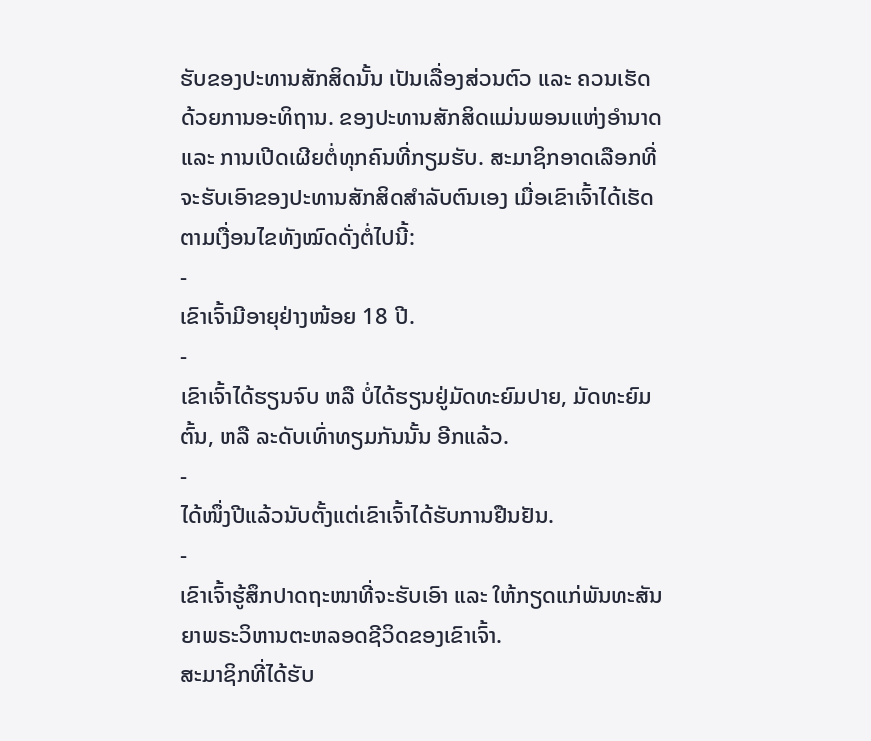ຮັບຂອງປະທານສັກສິດນັ້ນ ເປັນເລື່ອງສ່ວນຕົວ ແລະ ຄວນເຮັດດ້ວຍການອະທິຖານ. ຂອງປະທານສັກສິດແມ່ນພອນແຫ່ງອຳນາດ ແລະ ການເປີດເຜີຍຕໍ່ທຸກຄົນທີ່ກຽມຮັບ. ສະມາຊິກອາດເລືອກທີ່ຈະຮັບເອົາຂອງປະທານສັກສິດສຳລັບຕົນເອງ ເມື່ອເຂົາເຈົ້າໄດ້ເຮັດຕາມເງື່ອນໄຂທັງໝົດດັ່ງຕໍ່ໄປນີ້:
-
ເຂົາເຈົ້າມີອາຍຸຢ່າງໜ້ອຍ 18 ປີ.
-
ເຂົາເຈົ້າໄດ້ຮຽນຈົບ ຫລື ບໍ່ໄດ້ຮຽນຢູ່ມັດທະຍົມປາຍ, ມັດທະຍົມຕົ້ນ, ຫລື ລະດັບເທົ່າທຽມກັນນັ້ນ ອີກແລ້ວ.
-
ໄດ້ໜຶ່ງປີແລ້ວນັບຕັ້ງແຕ່ເຂົາເຈົ້າໄດ້ຮັບການຢືນຢັນ.
-
ເຂົາເຈົ້າຮູ້ສຶກປາດຖະໜາທີ່ຈະຮັບເອົາ ແລະ ໃຫ້ກຽດແກ່ພັນທະສັນຍາພຣະວິຫານຕະຫລອດຊີວິດຂອງເຂົາເຈົ້າ.
ສະມາຊິກທີ່ໄດ້ຮັບ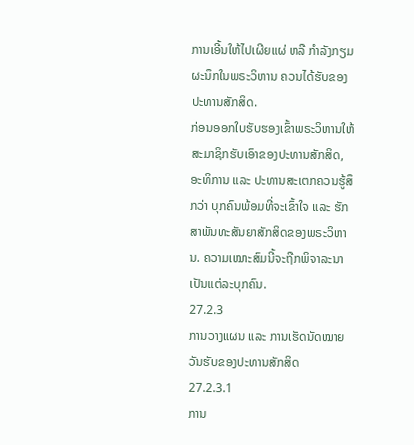ການເອີ້ນໃຫ້ໄປເຜີຍແຜ່ ຫລື ກຳລັງກຽມຜະນຶກໃນພຣະວິຫານ ຄວນໄດ້ຮັບຂອງປະທານສັກສິດ.
ກ່ອນອອກໃບຮັບຮອງເຂົ້າພຣະວິຫານໃຫ້ສະມາຊິກຮັບເອົາຂອງປະທານສັກສິດ, ອະທິການ ແລະ ປະທານສະເຕກຄວນຮູ້ສຶກວ່າ ບຸກຄົນພ້ອມທີ່ຈະເຂົ້າໃຈ ແລະ ຮັກສາພັນທະສັນຍາສັກສິດຂອງພຣະວິຫານ. ຄວາມເໝາະສົມນີ້ຈະຖືກພິຈາລະນາເປັນແຕ່ລະບຸກຄົນ.
27.2.3
ການວາງແຜນ ແລະ ການເຮັດນັດໝາຍວັນຮັບຂອງປະທານສັກສິດ
27.2.3.1
ການ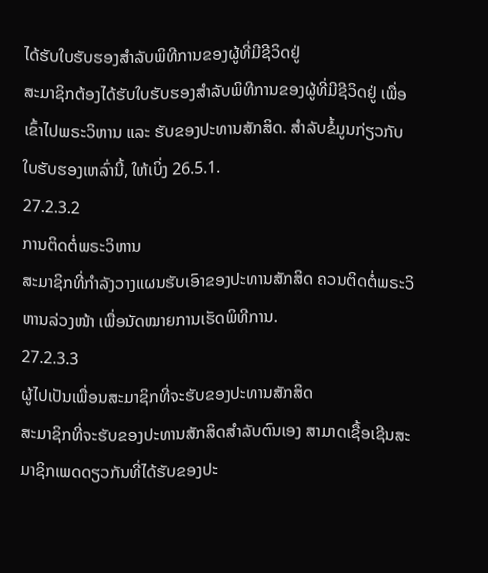ໄດ້ຮັບໃບຮັບຮອງສຳລັບພິທີການຂອງຜູ້ທີ່ມີຊີວິດຢູ່
ສະມາຊິກຕ້ອງໄດ້ຮັບໃບຮັບຮອງສຳລັບພິທີການຂອງຜູ້ທີ່ມີຊີວິດຢູ່ ເພື່ອເຂົ້າໄປພຣະວິຫານ ແລະ ຮັບຂອງປະທານສັກສິດ. ສຳລັບຂໍ້ມູນກ່ຽວກັບໃບຮັບຮອງເຫລົ່ານີ້, ໃຫ້ເບິ່ງ 26.5.1.
27.2.3.2
ການຕິດຕໍ່ພຣະວິຫານ
ສະມາຊິກທີ່ກຳລັງວາງແຜນຮັບເອົາຂອງປະທານສັກສິດ ຄວນຕິດຕໍ່ພຣະວິຫານລ່ວງໜ້າ ເພື່ອນັດໝາຍການເຮັດພິທີການ.
27.2.3.3
ຜູ້ໄປເປັນເພື່ອນສະມາຊິກທີ່ຈະຮັບຂອງປະທານສັກສິດ
ສະມາຊິກທີ່ຈະຮັບຂອງປະທານສັກສິດສຳລັບຕົນເອງ ສາມາດເຊື້ອເຊີນສະມາຊິກເພດດຽວກັນທີ່ໄດ້ຮັບຂອງປະ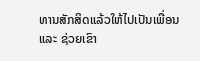ທານສັກສິດແລ້ວໃຫ້ໄປເປັນເພື່ອນ ແລະ ຊ່ວຍເຂົາ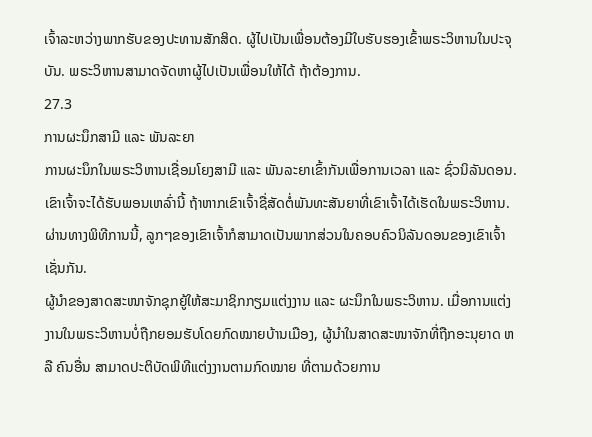ເຈົ້າລະຫວ່າງພາກຮັບຂອງປະທານສັກສິດ. ຜູ້ໄປເປັນເພື່ອນຕ້ອງມີໃບຮັບຮອງເຂົ້າພຣະວິຫານໃນປະຈຸບັນ. ພຣະວິຫານສາມາດຈັດຫາຜູ້ໄປເປັນເພື່ອນໃຫ້ໄດ້ ຖ້າຕ້ອງການ.
27.3
ການຜະນຶກສາມີ ແລະ ພັນລະຍາ
ການຜະນຶກໃນພຣະວິຫານເຊື່ອມໂຍງສາມີ ແລະ ພັນລະຍາເຂົ້າກັນເພື່ອການເວລາ ແລະ ຊົ່ວນິລັນດອນ. ເຂົາເຈົ້າຈະໄດ້ຮັບພອນເຫລົ່ານີ້ ຖ້າຫາກເຂົາເຈົ້າຊື່ສັດຕໍ່ພັນທະສັນຍາທີ່ເຂົາເຈົ້າໄດ້ເຮັດໃນພຣະວິຫານ. ຜ່ານທາງພິທີການນີ້, ລູກໆຂອງເຂົາເຈົ້າກໍສາມາດເປັນພາກສ່ວນໃນຄອບຄົວນິລັນດອນຂອງເຂົາເຈົ້າເຊັ່ນກັນ.
ຜູ້ນຳຂອງສາດສະໜາຈັກຊຸກຍູ້ໃຫ້ສະມາຊິກກຽມແຕ່ງງານ ແລະ ຜະນຶກໃນພຣະວິຫານ. ເມື່ອການແຕ່ງງານໃນພຣະວິຫານບໍ່ຖືກຍອມຮັບໂດຍກົດໝາຍບ້ານເມືອງ, ຜູ້ນຳໃນສາດສະໜາຈັກທີ່ຖືກອະນຸຍາດ ຫລື ຄົນອື່ນ ສາມາດປະຕິບັດພິທີແຕ່ງງານຕາມກົດໝາຍ ທີ່ຕາມດ້ວຍການ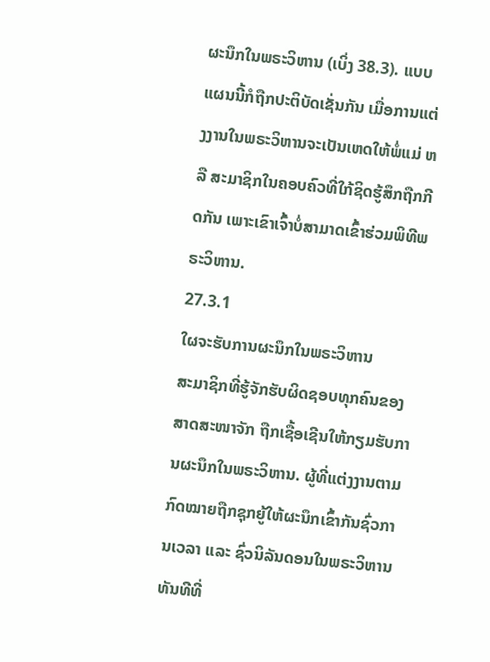ຜະນຶກໃນພຣະວິຫານ (ເບິ່ງ 38.3). ແບບແຜນນີ້ກໍຖືກປະຕິບັດເຊັ່ນກັນ ເມື່ອການແຕ່ງງານໃນພຣະວິຫານຈະເປັນເຫດໃຫ້ພໍ່ແມ່ ຫລື ສະມາຊິກໃນຄອບຄົວທີ່ໃກ້ຊິດຮູ້ສຶກຖືກກີດກັນ ເພາະເຂົາເຈົ້າບໍ່ສາມາດເຂົ້າຮ່ວມພິທີພຣະວິຫານ.
27.3.1
ໃຜຈະຮັບການຜະນຶກໃນພຣະວິຫານ
ສະມາຊິກທີ່ຮູ້ຈັກຮັບຜິດຊອບທຸກຄົນຂອງສາດສະໜາຈັກ ຖືກເຊື້ອເຊີນໃຫ້ກຽມຮັບການຜະນຶກໃນພຣະວິຫານ. ຜູ້ທີ່ແຕ່ງງານຕາມກົດໝາຍຖືກຊຸກຍູ້ໃຫ້ຜະນຶກເຂົ້າກັນຊົ່ວການເວລາ ແລະ ຊົ່ວນິລັນດອນໃນພຣະວິຫານ ທັນທີທີ່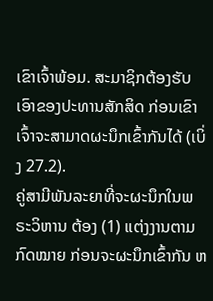ເຂົາເຈົ້າພ້ອມ. ສະມາຊິກຕ້ອງຮັບເອົາຂອງປະທານສັກສິດ ກ່ອນເຂົາເຈົ້າຈະສາມາດຜະນຶກເຂົ້າກັນໄດ້ (ເບິ່ງ 27.2).
ຄູ່ສາມີພັນລະຍາທີ່ຈະຜະນຶກໃນພຣະວິຫານ ຕ້ອງ (1) ແຕ່ງງານຕາມກົດໝາຍ ກ່ອນຈະຜະນຶກເຂົ້າກັນ ຫ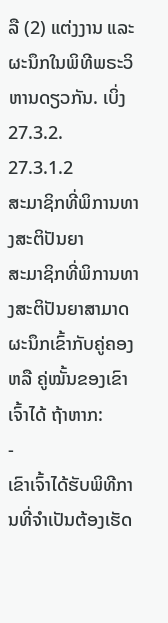ລື (2) ແຕ່ງງານ ແລະ ຜະນຶກໃນພິທີພຣະວິຫານດຽວກັນ. ເບິ່ງ 27.3.2.
27.3.1.2
ສະມາຊິກທີ່ພິການທາງສະຕິປັນຍາ
ສະມາຊິກທີ່ພິການທາງສະຕິປັນຍາສາມາດຜະນຶກເຂົ້າກັບຄູ່ຄອງ ຫລື ຄູ່ໝັ້ນຂອງເຂົາເຈົ້າໄດ້ ຖ້າຫາກ:
-
ເຂົາເຈົ້າໄດ້ຮັບພິທີການທີ່ຈຳເປັນຕ້ອງເຮັດ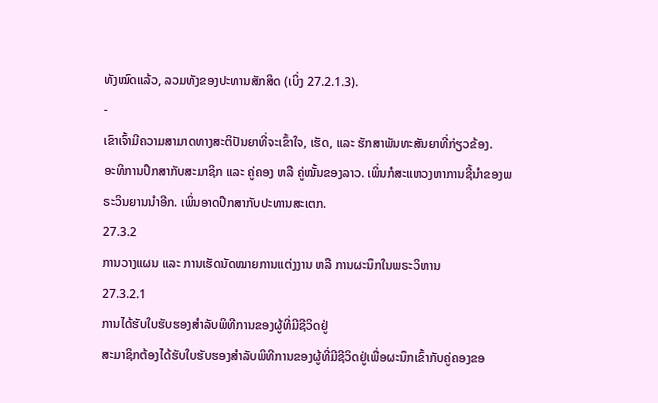ທັງໝົດແລ້ວ, ລວມທັງຂອງປະທານສັກສິດ (ເບິ່ງ 27.2.1.3).
-
ເຂົາເຈົ້າມີຄວາມສາມາດທາງສະຕິປັນຍາທີ່ຈະເຂົ້າໃຈ, ເຮັດ, ແລະ ຮັກສາພັນທະສັນຍາທີ່ກ່ຽວຂ້ອງ.
ອະທິການປຶກສາກັບສະມາຊິກ ແລະ ຄູ່ຄອງ ຫລື ຄູ່ໝັ້ນຂອງລາວ. ເພິ່ນກໍສະແຫວງຫາການຊີ້ນຳຂອງພຣະວິນຍານນຳອີກ. ເພິ່ນອາດປຶກສາກັບປະທານສະເຕກ.
27.3.2
ການວາງແຜນ ແລະ ການເຮັດນັດໝາຍການແຕ່ງງານ ຫລື ການຜະນຶກໃນພຣະວິຫານ
27.3.2.1
ການໄດ້ຮັບໃບຮັບຮອງສຳລັບພິທີການຂອງຜູ້ທີ່ມີຊີວິດຢູ່
ສະມາຊິກຕ້ອງໄດ້ຮັບໃບຮັບຮອງສຳລັບພິທີການຂອງຜູ້ທີ່ມີຊີວິດຢູ່ເພື່ອຜະນຶກເຂົ້າກັບຄູ່ຄອງຂອ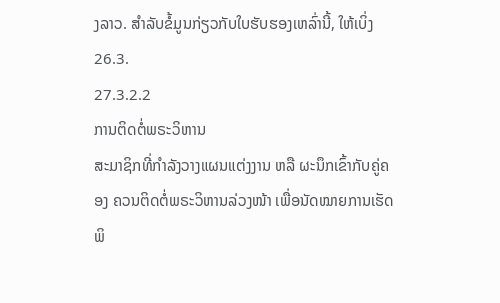ງລາວ. ສຳລັບຂໍ້ມູນກ່ຽວກັບໃບຮັບຮອງເຫລົ່ານີ້, ໃຫ້ເບິ່ງ 26.3.
27.3.2.2
ການຕິດຕໍ່ພຣະວິຫານ
ສະມາຊິກທີ່ກຳລັງວາງແຜນແຕ່ງງານ ຫລື ຜະນຶກເຂົ້າກັບຄູ່ຄອງ ຄວນຕິດຕໍ່ພຣະວິຫານລ່ວງໜ້າ ເພື່ອນັດໝາຍການເຮັດພິ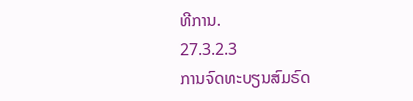ທີການ.
27.3.2.3
ການຈົດທະບຽນສົມຣົດ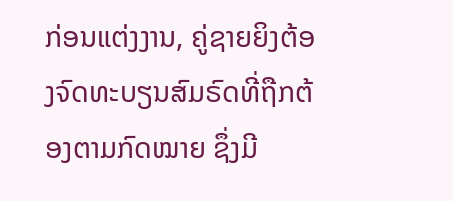ກ່ອນແຕ່ງງານ, ຄູ່ຊາຍຍິງຕ້ອງຈົດທະບຽນສົມຣົດທີ່ຖືກຕ້ອງຕາມກົດໝາຍ ຊຶ່ງມີ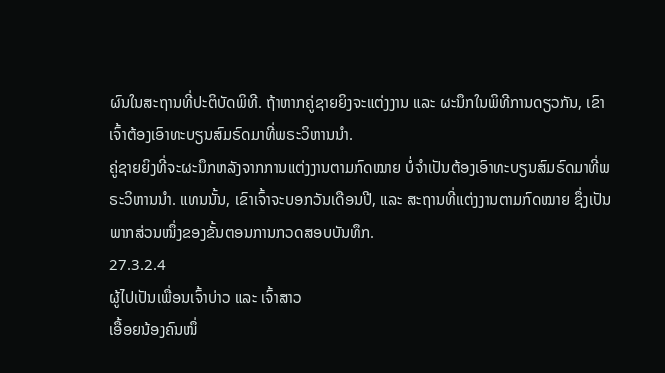ຜົນໃນສະຖານທີ່ປະຕິບັດພິທີ. ຖ້າຫາກຄູ່ຊາຍຍິງຈະແຕ່ງງານ ແລະ ຜະນຶກໃນພິທີການດຽວກັນ, ເຂົາເຈົ້າຕ້ອງເອົາທະບຽນສົມຣົດມາທີ່ພຣະວິຫານນຳ.
ຄູ່ຊາຍຍິງທີ່ຈະຜະນຶກຫລັງຈາກການແຕ່ງງານຕາມກົດໝາຍ ບໍ່ຈຳເປັນຕ້ອງເອົາທະບຽນສົມຣົດມາທີ່ພຣະວິຫານນຳ. ແທນນັ້ນ, ເຂົາເຈົ້າຈະບອກວັນເດືອນປີ, ແລະ ສະຖານທີ່ແຕ່ງງານຕາມກົດໝາຍ ຊຶ່ງເປັນພາກສ່ວນໜຶ່ງຂອງຂັ້ນຕອນການກວດສອບບັນທຶກ.
27.3.2.4
ຜູ້ໄປເປັນເພື່ອນເຈົ້າບ່າວ ແລະ ເຈົ້າສາວ
ເອື້ອຍນ້ອງຄົນໜຶ່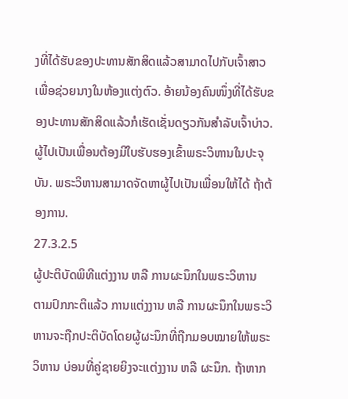ງທີ່ໄດ້ຮັບຂອງປະທານສັກສິດແລ້ວສາມາດໄປກັບເຈົ້າສາວເພື່ອຊ່ວຍນາງໃນຫ້ອງແຕ່ງຕົວ. ອ້າຍນ້ອງຄົນໜຶ່ງທີ່ໄດ້ຮັບຂອງປະທານສັກສິດແລ້ວກໍເຮັດເຊັ່ນດຽວກັນສຳລັບເຈົ້າບ່າວ. ຜູ້ໄປເປັນເພື່ອນຕ້ອງມີໃບຮັບຮອງເຂົ້າພຣະວິຫານໃນປະຈຸບັນ. ພຣະວິຫານສາມາດຈັດຫາຜູ້ໄປເປັນເພື່ອນໃຫ້ໄດ້ ຖ້າຕ້ອງການ.
27.3.2.5
ຜູ້ປະຕິບັດພິທີແຕ່ງງານ ຫລື ການຜະນຶກໃນພຣະວິຫານ
ຕາມປົກກະຕິແລ້ວ ການແຕ່ງງານ ຫລື ການຜະນຶກໃນພຣະວິຫານຈະຖືກປະຕິບັດໂດຍຜູ້ຜະນຶກທີ່ຖືກມອບໝາຍໃຫ້ພຣະວິຫານ ບ່ອນທີ່ຄູ່ຊາຍຍິງຈະແຕ່ງງານ ຫລື ຜະນຶກ. ຖ້າຫາກ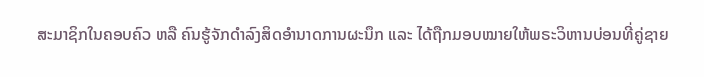ສະມາຊິກໃນຄອບຄົວ ຫລື ຄົນຮູ້ຈັກດຳລົງສິດອຳນາດການຜະນຶກ ແລະ ໄດ້ຖືກມອບໝາຍໃຫ້ພຣະວິຫານບ່ອນທີ່ຄູ່ຊາຍ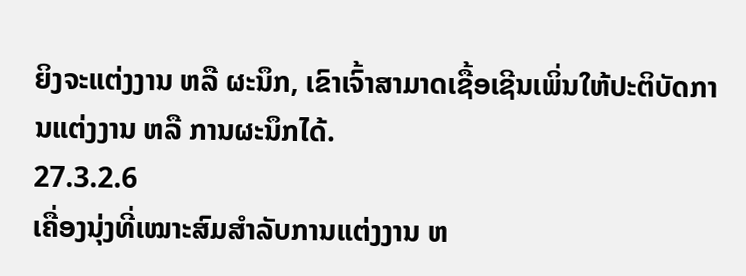ຍິງຈະແຕ່ງງານ ຫລື ຜະນຶກ, ເຂົາເຈົ້າສາມາດເຊື້ອເຊີນເພິ່ນໃຫ້ປະຕິບັດການແຕ່ງງານ ຫລື ການຜະນຶກໄດ້.
27.3.2.6
ເຄື່ອງນຸ່ງທີ່ເໝາະສົມສຳລັບການແຕ່ງງານ ຫ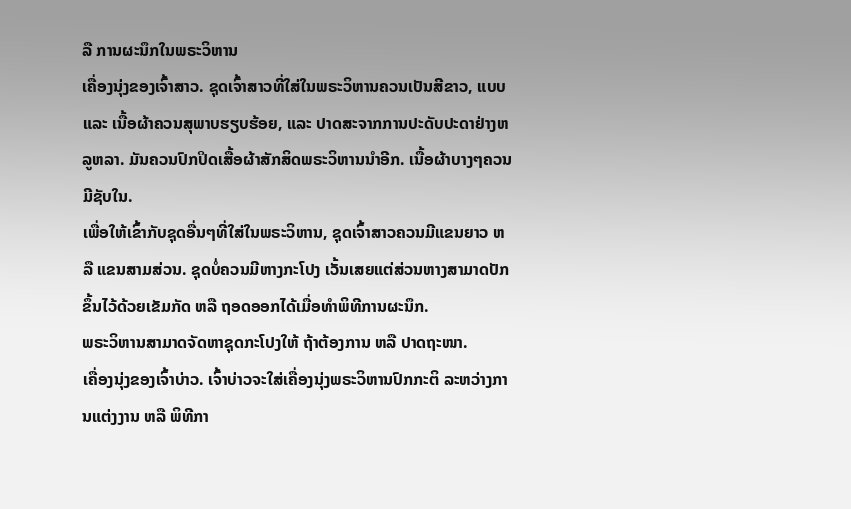ລື ການຜະນຶກໃນພຣະວິຫານ
ເຄື່ອງນຸ່ງຂອງເຈົ້າສາວ. ຊຸດເຈົ້າສາວທີ່ໃສ່ໃນພຣະວິຫານຄວນເປັນສີຂາວ, ແບບ ແລະ ເນື້ອຜ້າຄວນສຸພາບຮຽບຮ້ອຍ, ແລະ ປາດສະຈາກການປະດັບປະດາຢ່າງຫລູຫລາ. ມັນຄວນປົກປິດເສື້ອຜ້າສັກສິດພຣະວິຫານນຳອີກ. ເນື້ອຜ້າບາງໆຄວນມີຊັບໃນ.
ເພື່ອໃຫ້ເຂົ້າກັບຊຸດອື່ນໆທີ່ໃສ່ໃນພຣະວິຫານ, ຊຸດເຈົ້າສາວຄວນມີແຂນຍາວ ຫລື ແຂນສາມສ່ວນ. ຊຸດບໍ່ຄວນມີຫາງກະໂປງ ເວັ້ນເສຍແຕ່ສ່ວນຫາງສາມາດປັກຂຶ້ນໄວ້ດ້ວຍເຂັມກັດ ຫລື ຖອດອອກໄດ້ເມື່ອທຳພິທີການຜະນຶກ.
ພຣະວິຫານສາມາດຈັດຫາຊຸດກະໂປງໃຫ້ ຖ້າຕ້ອງການ ຫລື ປາດຖະໜາ.
ເຄື່ອງນຸ່ງຂອງເຈົ້າບ່າວ. ເຈົ້າບ່າວຈະໃສ່ເຄື່ອງນຸ່ງພຣະວິຫານປົກກະຕິ ລະຫວ່າງການແຕ່ງງານ ຫລື ພິທີກາ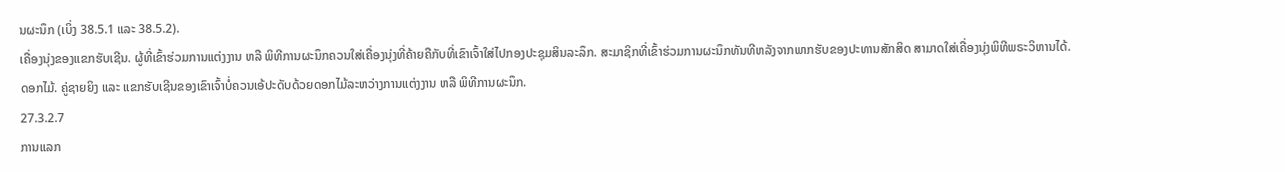ນຜະນຶກ (ເບິ່ງ 38.5.1 ແລະ 38.5.2).
ເຄື່ອງນຸ່ງຂອງແຂກຮັບເຊີນ. ຜູ້ທີ່ເຂົ້າຮ່ວມການແຕ່ງງານ ຫລື ພິທີການຜະນຶກຄວນໃສ່ເຄື່ອງນຸ່ງທີ່ຄ້າຍຄືກັບທີ່ເຂົາເຈົ້າໃສ່ໄປກອງປະຊຸມສິນລະລຶກ. ສະມາຊິກທີ່ເຂົ້າຮ່ວມການຜະນຶກທັນທີຫລັງຈາກພາກຮັບຂອງປະທານສັກສິດ ສາມາດໃສ່ເຄື່ອງນຸ່ງພິທີພຣະວິຫານໄດ້.
ດອກໄມ້. ຄູ່ຊາຍຍິງ ແລະ ແຂກຮັບເຊີນຂອງເຂົາເຈົ້າບໍ່ຄວນເອ້ປະດັບດ້ວຍດອກໄມ້ລະຫວ່າງການແຕ່ງງານ ຫລື ພິທີການຜະນຶກ.
27.3.2.7
ການແລກ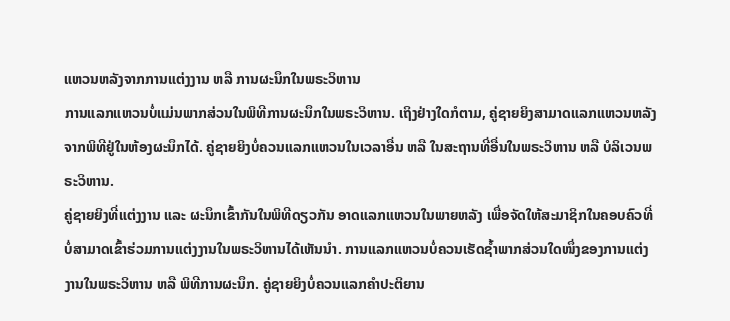ແຫວນຫລັງຈາກການແຕ່ງງານ ຫລື ການຜະນຶກໃນພຣະວິຫານ
ການແລກແຫວນບໍ່ແມ່ນພາກສ່ວນໃນພິທີການຜະນຶກໃນພຣະວິຫານ. ເຖິງຢ່າງໃດກໍຕາມ, ຄູ່ຊາຍຍິງສາມາດແລກແຫວນຫລັງຈາກພິທີຢູ່ໃນຫ້ອງຜະນຶກໄດ້. ຄູ່ຊາຍຍິງບໍ່ຄວນແລກແຫວນໃນເວລາອື່ນ ຫລື ໃນສະຖານທີ່ອື່ນໃນພຣະວິຫານ ຫລື ບໍລິເວນພຣະວິຫານ.
ຄູ່ຊາຍຍິງທີ່ແຕ່ງງານ ແລະ ຜະນຶກເຂົ້າກັນໃນພິທີດຽວກັນ ອາດແລກແຫວນໃນພາຍຫລັງ ເພື່ອຈັດໃຫ້ສະມາຊິກໃນຄອບຄົວທີ່ບໍ່ສາມາດເຂົ້າຮ່ວມການແຕ່ງງານໃນພຣະວິຫານໄດ້ເຫັນນຳ. ການແລກແຫວນບໍ່ຄວນເຮັດຊ້ຳພາກສ່ວນໃດໜຶ່ງຂອງການແຕ່ງງານໃນພຣະວິຫານ ຫລື ພິທີການຜະນຶກ. ຄູ່ຊາຍຍິງບໍ່ຄວນແລກຄຳປະຕິຍານ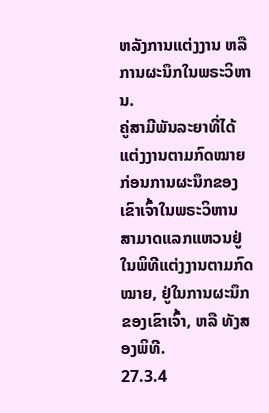ຫລັງການແຕ່ງງານ ຫລື ການຜະນຶກໃນພຣະວິຫານ.
ຄູ່ສາມີພັນລະຍາທີ່ໄດ້ແຕ່ງງານຕາມກົດໝາຍກ່ອນການຜະນຶກຂອງເຂົາເຈົ້າໃນພຣະວິຫານ ສາມາດແລກແຫວນຢູ່ໃນພິທີແຕ່ງງານຕາມກົດໝາຍ, ຢູ່ໃນການຜະນຶກຂອງເຂົາເຈົ້າ, ຫລື ທັງສອງພິທີ.
27.3.4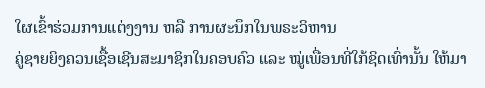ໃຜເຂົ້າຮ່ວມການແຕ່ງງານ ຫລື ການຜະນຶກໃນພຣະວິຫານ
ຄູ່ຊາຍຍິງຄວນເຊື້ອເຊີນສະມາຊິກໃນຄອບຄົວ ແລະ ໝູ່ເພື່ອນທີ່ໃກ້ຊິດເທົ່ານັ້ນ ໃຫ້ມາ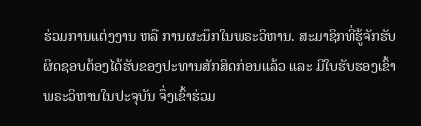ຮ່ວມການແຕ່ງງານ ຫລື ການຜະນຶກໃນພຣະວິຫານ. ສະມາຊິກທີ່ຮູ້ຈັກຮັບຜິດຊອບຕ້ອງໄດ້ຮັບຂອງປະທານສັກສິດກ່ອນແລ້ວ ແລະ ມີໃບຮັບຮອງເຂົ້າພຣະວິຫານໃນປະຈຸບັນ ຈຶ່ງເຂົ້າຮ່ວມ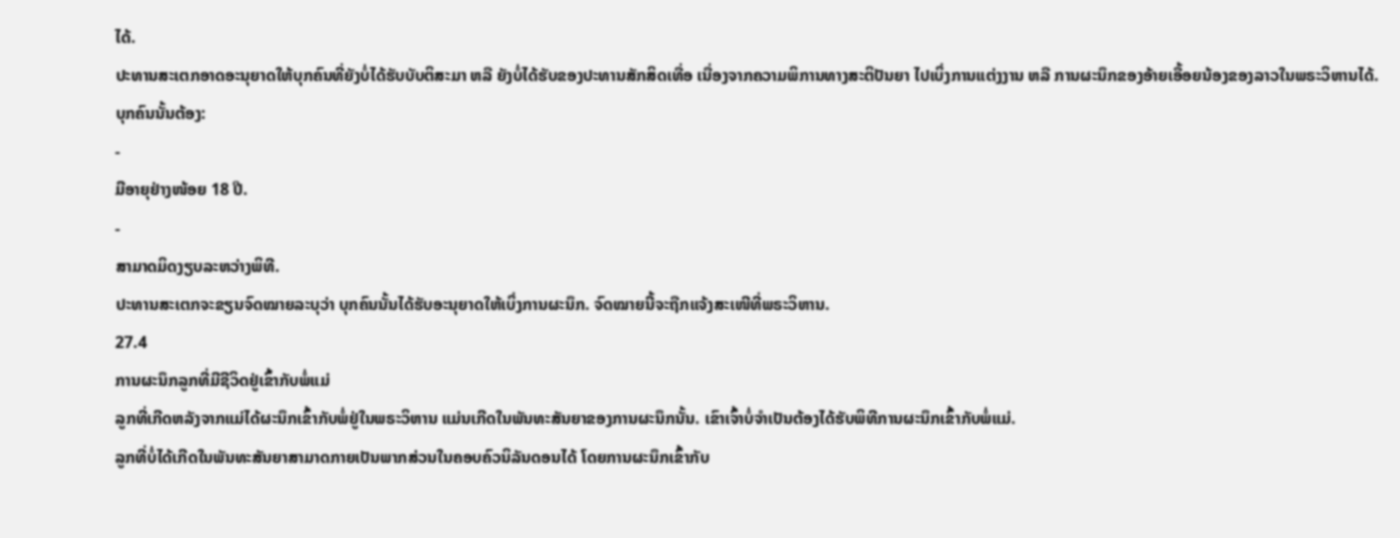ໄດ້.
ປະທານສະເຕກອາດອະນຸຍາດໃຫ້ບຸກຄົນທີ່ຍັງບໍ່ໄດ້ຮັບບັບຕິສະມາ ຫລື ຍັງບໍ່ໄດ້ຮັບຂອງປະທານສັກສິດເທື່ອ ເນື່ອງຈາກຄວາມພິການທາງສະຕິປັນຍາ ໄປເບິ່ງການແຕ່ງງານ ຫລື ການຜະນຶກຂອງອ້າຍເອື້ອຍນ້ອງຂອງລາວໃນພຣະວິຫານໄດ້. ບຸກຄົນນັ້ນຕ້ອງ:
-
ມີອາຍຸຢ່າງໜ້ອຍ 18 ປີ.
-
ສາມາດມິດງຽບລະຫວ່າງພິທີ.
ປະທານສະເຕກຈະຂຽນຈົດໝາຍລະບຸວ່າ ບຸກຄົນນັ້ນໄດ້ຮັບອະນຸຍາດໃຫ້ເບິ່ງການຜະນຶກ. ຈົດໝາຍນີ້ຈະຖືກແຈ້ງສະເໜີທີ່ພຣະວິຫານ.
27.4
ການຜະນຶກລູກທີ່ມີຊີວິດຢູ່ເຂົ້າກັບພໍ່ແມ່
ລູກທີ່ເກີດຫລັງຈາກແມ່ໄດ້ຜະນຶກເຂົ້າກັບພໍ່ຢູ່ໃນພຣະວິຫານ ແມ່ນເກີດໃນພັນທະສັນຍາຂອງການຜະນຶກນັ້ນ. ເຂົາເຈົ້າບໍ່ຈຳເປັນຕ້ອງໄດ້ຮັບພິທີການຜະນຶກເຂົ້າກັບພໍ່ແມ່.
ລູກທີ່ບໍ່ໄດ້ເກີດໃນພັນທະສັນຍາສາມາດກາຍເປັນພາກສ່ວນໃນຄອບຄົວນິລັນດອນໄດ້ ໂດຍການຜະນຶກເຂົ້າກັບ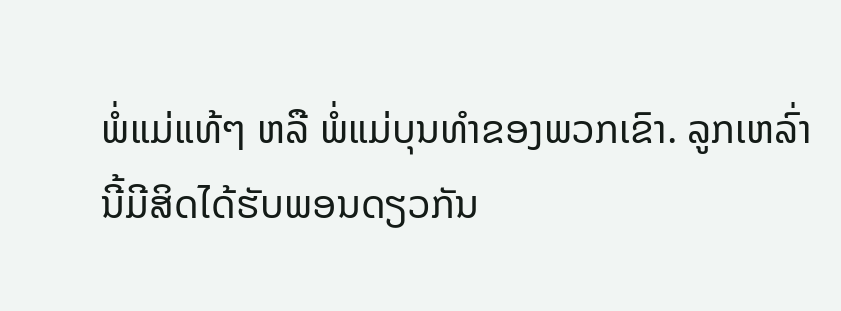ພໍ່ແມ່ແທ້ໆ ຫລື ພໍ່ແມ່ບຸນທຳຂອງພວກເຂົາ. ລູກເຫລົ່ານີ້ມີສິດໄດ້ຮັບພອນດຽວກັນ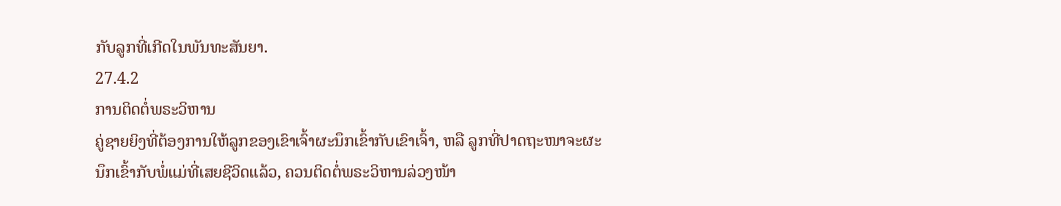ກັບລູກທີ່ເກີດໃນພັນທະສັນຍາ.
27.4.2
ການຕິດຕໍ່ພຣະວິຫານ
ຄູ່ຊາຍຍິງທີ່ຕ້ອງການໃຫ້ລູກຂອງເຂົາເຈົ້າຜະນຶກເຂົ້າກັບເຂົາເຈົ້າ, ຫລື ລູກທີ່ປາດຖະໜາຈະຜະນຶກເຂົ້າກັບພໍ່ແມ່ທີ່ເສຍຊີວິດແລ້ວ, ຄວນຕິດຕໍ່ພຣະວິຫານລ່ວງໜ້າ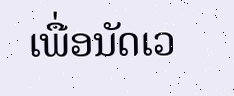ເພື່ອນັດເວ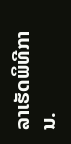ລາເຮັດພິທີການ.